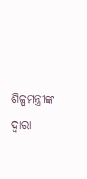ଶିଳ୍ପମନ୍ତ୍ରୀଙ୍କ ଦ୍ୱାରା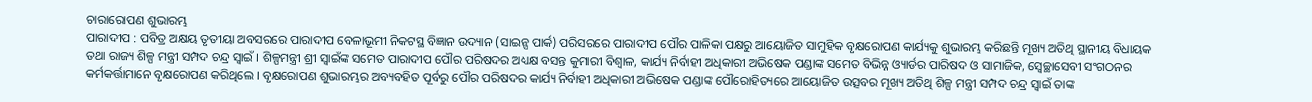ଚାରାରୋପଣ ଶୁଭାରମ୍ଭ
ପାରାଦୀପ : ପବିତ୍ର ଅକ୍ଷୟ ତୃତୀୟା ଅବସରରେ ପାରାଦୀପ ବେଳାଭୂମୀ ନିକଟସ୍ଥ ବିଜ୍ଞାନ ଉଦ୍ୟାନ (ସାଇନ୍ସ ପାର୍କ) ପରିସରରେ ପାରାଦୀପ ପୌର ପାଳିକା ପକ୍ଷରୁ ଆୟୋଜିତ ସାମୁହିକ ବୃକ୍ଷରୋପଣ କାର୍ଯ୍ୟକୁ ଶୁଭାରମ୍ଭ କରିଛନ୍ତି ମୂଖ୍ୟ ଅତିଥି ସ୍ଥାନୀୟ ବିଧାୟକ ତଥା ରାଜ୍ୟ ଶିଳ୍ପ ମନ୍ତ୍ରୀ ସମ୍ପଦ ଚନ୍ଦ୍ର ସ୍ୱାଇଁ । ଶିଳ୍ପମନ୍ତ୍ରୀ ଶ୍ରୀ ସ୍ୱାଇଁଙ୍କ ସମେତ ପାରାଦୀପ ପୌର ପରିଷଦର ଅଧ୍ୟକ୍ଷ ବସନ୍ତ କୁମାରୀ ବିଶ୍ୱାଳ, କାର୍ଯ୍ୟ ନିର୍ବାହୀ ଅଧିକାରୀ ଅଭିଷେକ ପଣ୍ଡାଙ୍କ ସମେତ ବିଭିନ୍ନ ଓ୍ୟାର୍ଡର ପାରିଷଦ ଓ ସାମାଜିକ, ସ୍ୱେଚ୍ଛାସେବୀ ସଂଗଠନର କର୍ମକର୍ତ୍ତାମାନେ ବୃକ୍ଷରୋପଣ କରିଥିଲେ । ବୃକ୍ଷରୋପଣ ଶୁଭାରମ୍ଭର ଅବ୍ୟବହିତ ପୂର୍ବରୁ ପୌର ପରିଷଦର କାର୍ଯ୍ୟ ନିର୍ବାହୀ ଅଧିକାରୀ ଅଭିଷେକ ପଣ୍ଡାଙ୍କ ପୌରୋହିତ୍ୟରେ ଆୟୋଜିତ ଉତ୍ସବର ମୂଖ୍ୟ ଅତିଥି ଶିଳ୍ପ ମନ୍ତ୍ରୀ ସମ୍ପଦ ଚନ୍ଦ୍ର ସ୍ୱାଇଁ ତାଙ୍କ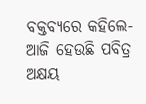ବକ୍ତବ୍ୟରେ କହିଲେ- ଆଜି ହେଉଛି ପବିତ୍ର ଅକ୍ଷୟ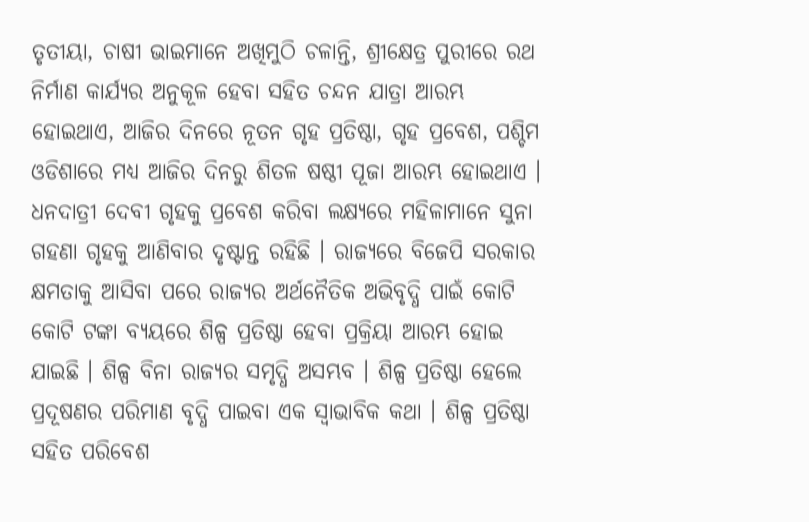ତୃତୀୟା, ଚାଷୀ ଭାଇମାନେ ଅଖିମୁଠି ଚଳାନ୍ତି, ଶ୍ରୀକ୍ଷେତ୍ର ପୁରୀରେ ରଥ ନିର୍ମାଣ କାର୍ଯ୍ୟର ଅନୁକୂଳ ହେବା ସହିତ ଚନ୍ଦନ ଯାତ୍ରା ଆରମ୍ଭ ହୋଇଥାଏ, ଆଜିର ଦିନରେ ନୂତନ ଗୃହ ପ୍ରତିଷ୍ଠା, ଗୃହ ପ୍ରବେଶ, ପଶ୍ଚିମ ଓଡିଶାରେ ମଧ୍ୟ ଆଜିର ଦିନରୁ ଶିତଳ ଷଷ୍ଠୀ ପୂଜା ଆରମ୍ଭ ହୋଇଥାଏ । ଧନଦାତ୍ରୀ ଦେବୀ ଗୃହକୁ ପ୍ରବେଶ କରିବା ଲକ୍ଷ୍ୟରେ ମହିଳାମାନେ ସୁନା ଗହଣା ଗୃହକୁ ଆଣିବାର ଦୃଷ୍ଟାନ୍ତ ରହିଛି । ରାଜ୍ୟରେ ବିଜେପି ସରକାର କ୍ଷମତାକୁ ଆସିବା ପରେ ରାଜ୍ୟର ଅର୍ଥନୈତିକ ଅଭିବୃଦ୍ଧି ପାଇଁ କୋଟି କୋଟି ଟଙ୍କା ବ୍ୟୟରେ ଶିଳ୍ପ ପ୍ରତିଷ୍ଠା ହେବା ପ୍ରକ୍ରିୟା ଆରମ୍ଭ ହୋଇ ଯାଇଛି । ଶିଳ୍ପ ବିନା ରାଜ୍ୟର ସମୃଦ୍ଧି ଅସମ୍ଭବ । ଶିଳ୍ପ ପ୍ରତିଷ୍ଠା ହେଲେ ପ୍ରଦୂଷଣର ପରିମାଣ ବୃଦ୍ଧି ପାଇବା ଏକ ସ୍ୱାଭାବିକ କଥା । ଶିଳ୍ପ ପ୍ରତିଷ୍ଠା ସହିତ ପରିବେଶ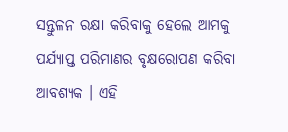ସନ୍ତୁଳନ ରକ୍ଷା କରିବାକୁ ହେଲେ ଆମକୁ ପର୍ଯ୍ୟାପ୍ତ ପରିମାଣର ବୃକ୍ଷରୋପଣ କରିବା ଆବଶ୍ୟକ । ଏହି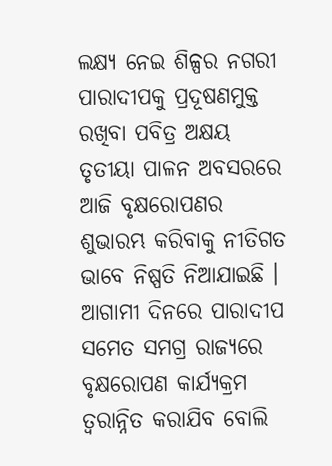ଲକ୍ଷ୍ୟ ନେଇ ଶିଳ୍ପର ନଗରୀ ପାରାଦୀପକୁ ପ୍ରଦୂଷଣମୁକ୍ତ ରଖିବା ପବିତ୍ର ଅକ୍ଷୟ ତୃତୀୟା ପାଳନ ଅବସରରେ ଆଜି ବୃକ୍ଷରୋପଣର ଶୁଭାରମ୍ଭ କରିବାକୁ ନୀତିଗତ ଭାବେ ନିଷ୍ପତି ନିଆଯାଇଛି । ଆଗାମୀ ଦିନରେ ପାରାଦୀପ ସମେତ ସମଗ୍ର ରାଜ୍ୟରେ ବୃକ୍ଷରୋପଣ କାର୍ଯ୍ୟକ୍ରମ ତ୍ୱରାନ୍ନିତ କରାଯିବ ବୋଲି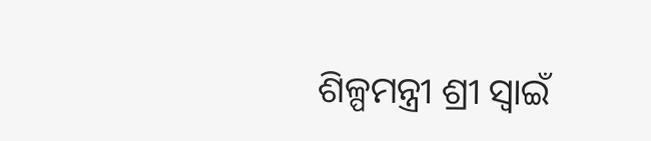ଶିଳ୍ପମନ୍ତ୍ରୀ ଶ୍ରୀ ସ୍ୱାଇଁ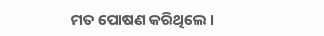ମତ ପୋଷଣ କରିଥିଲେ ।